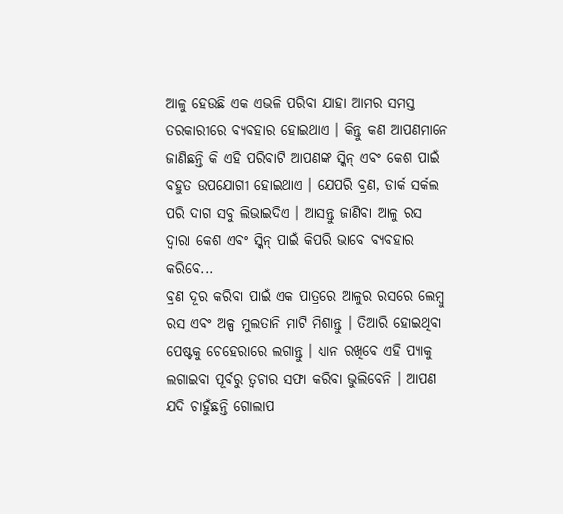ଆଳୁ ହେଉଛି ଏକ ଏଭଳି ପରିବା ଯାହା ଆମର ସମସ୍ତ ତରକାରୀରେ ବ୍ୟବହାର ହୋଇଥାଏ । କିନ୍ତୁ କଣ ଆପଣମାନେ ଜାଣିଛନ୍ତି କି ଏହି ପରିବାଟି ଆପଣଙ୍କ ସ୍କିନ୍ ଏବଂ କେଶ ପାଇଁ ବହୁତ ଉପଯୋଗୀ ହୋଇଥାଏ । ଯେପରି ବ୍ରଣ, ଡାର୍କ ସର୍କଲ ପରି ଦାଗ ସବୁ ଲିଭାଇଦିଏ । ଆସନ୍ତୁ ଜାଣିବା ଆଳୁ ରସ ଦ୍ୱାରା କେଶ ଏବଂ ସ୍କିନ୍ ପାଇଁ କିପରି ଭାବେ ବ୍ୟବହାର କରିବେ...
ବ୍ରଣ ଦୂର କରିବା ପାଇଁ ଏକ ପାତ୍ରରେ ଆଳୁର ରସରେ ଲେମ୍ୱୁ ରସ ଏବଂ ଅଳ୍ପ ମୁଲତାନି ମାଟି ମିଶାନ୍ତୁ । ତିଆରି ହୋଇଥିବା ପେଷ୍ଟକୁ ଚେହେରାରେ ଲଗାନ୍ତୁ । ଧ୍ୟାନ ରଖିବେ ଏହି ପ୍ୟାକୁ ଲଗାଇବା ପୂର୍ବରୁ ତ୍ୱଚାର ସଫା କରିବା ଭୁଲିବେନି । ଆପଣ ଯଦି ଚାହୁଁଛନ୍ତି ଗୋଲାପ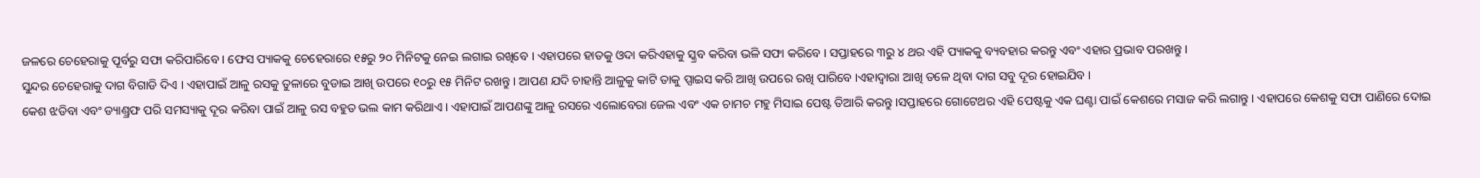ଜଳରେ ଚେହେରାକୁ ପୂର୍ବରୁ ସଫା କରିପାରିବେ । ଫେସ ପ୍ୟାକକୁ ଚେହେରାରେ ୧୫ରୁ ୨୦ ମିନିଟକୁ ନେଇ ଲଗାଇ ରଖିବେ । ଏହାପରେ ହାତକୁ ଓଦା କରିଏହାକୁ ସ୍କ୍ରବ କରିବା ଭଳି ସଫା କରିବେ । ସପ୍ତାହରେ ୩ରୁ ୪ ଥର ଏହି ପ୍ୟାକକୁ ବ୍ୟବହାର କରନ୍ତୁ ଏବଂ ଏହାର ପ୍ରଭାବ ପରଖନ୍ତୁ ।
ସୁନ୍ଦର ଚେହେରାକୁ ଦାଗ ବିଗାଡି ଦିଏ । ଏହାପାଇଁ ଆଳୁ ରସକୁ ତୁଳାରେ ବୁଡାଇ ଆଖି ଉପରେ ୧୦ରୁ ୧୫ ମିନିଟ ରଖନ୍ତୁ । ଆପଣ ଯଦି ଚାହାନ୍ତି ଆଳୁକୁ କାଟି ତାକୁ ପ୍ସାଇସ କରି ଆଖି ଉପରେ ରଖି ପାରିବେ ।ଏହାଦ୍ୱାରା ଆଖି ତଳେ ଥିବା ଦାଗ ସବୁ ଦୂର ହୋଇଯିବ ।
କେଶ ଝଡିବା ଏବଂ ଡ୍ୟାଣ୍ଡ୍ରଫ ପରି ସମସ୍ୟାକୁ ଦୂର କରିବା ପାଇଁ ଆଳୁ ରସ ବହୁତ ଭଲ କାମ କରିଥାଏ । ଏହାପାଇଁ ଆପଣଙ୍କୁ ଆଳୁ ରସରେ ଏଲୋବେରା ଜେଲ ଏବଂ ଏକ ଚାମଚ ମହୁ ମିସାଇ ପେଷ୍ଟ ତିଆରି କରନ୍ତୁ ।ସପ୍ତାହରେ ଗୋଟେଥର ଏହି ପେଷ୍ଟକୁ ଏକ ଘଣ୍ଟା ପାଇଁ କେଶରେ ମସାଜ କରି ଲଗାନ୍ତୁ । ଏହାପରେ କେଶକୁ ସଫା ପାଣିରେ ଦୋଇ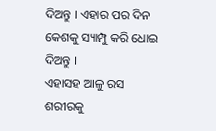ଦିଅନ୍ତୁ । ଏହାର ପର ଦିନ କେଶକୁ ସ୍ୟାମ୍ପୁ କରି ଧୋଇ ଦିଅନ୍ତୁ ।
ଏହାସହ ଆଳୁ ରସ ଶରୀରକୁ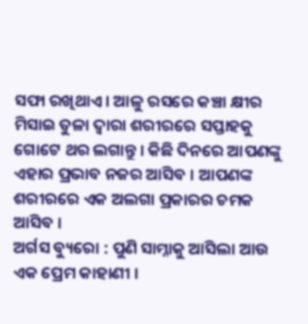ସଫା ରଖିଥାଏ । ଆଳୁ ରସରେ କଞ୍ଚା କ୍ଷୀର ମିସାଇ ତୁଳା ଦ୍ୱାରା ଶରୀରରେ ସପ୍ତାହକୁ ଗୋଟେ ଥର ଲଗାନ୍ତୁ । କିଛି ଦିନରେ ଆପଣଙ୍କୁ ଏହାର ପ୍ରଭାବ ନଜର ଆସିବ । ଆପଣଙ୍କ ଶରୀରରେ ଏକ ଅଲଗା ପ୍ରକାରର ଚମକ ଆସିବ ।
ଅର୍ଗସ ବ୍ୟୁରୋ : ପୁଣି ସାମ୍ନାକୁ ଆସିଲା ଆଉ ଏକ ପ୍ରେମ କାହାଣୀ ।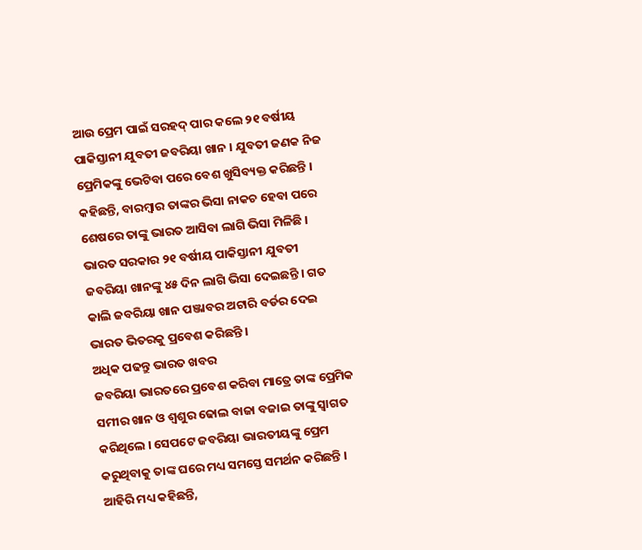ଆଉ ପ୍ରେମ ପାଇଁ ସରହଦ୍ ପାର କଲେ ୨୧ ବର୍ଷୀୟ ପାକିସ୍ତାନୀ ଯୁବତୀ ଜବରିୟା ଖାନ । ଯୁବତୀ ଜଣକ ନିଜ ପ୍ରେମିକଙ୍କୁ ଭେଟିବା ପରେ ବେଶ ଖୁସିବ୍ୟକ୍ତ କରିଛନ୍ତି । କହିଛନ୍ତି, ବାରମ୍ବାର ତାଙ୍କର ଭିସା ନାକଚ ହେବା ପରେ ଶେଷରେ ତାଙ୍କୁ ଭାରତ ଆସିବା ଲାଗି ଭିସା ମିଳିଛି । ଭାରତ ସରକାର ୨୧ ବର୍ଷୀୟ ପାକିସ୍ତାନୀ ଯୁବତୀ ଜବରିୟା ଖାନଙ୍କୁ ୪୫ ଦିନ ଲାଗି ଭିସା ଦେଇଛନ୍ତି । ଗତ କାଲି ଜବରିୟା ଖାନ ପଞ୍ଜାବର ଅଟାରି ବର୍ଡର ଦେଇ ଭାରତ ଭିତରକୁ ପ୍ରବେଶ କରିଛନ୍ତି ।
ଅଧିକ ପଢନ୍ତୁ ଭାରତ ଖବର
ଜବରିୟା ଭାରତରେ ପ୍ରବେଶ କରିବା ମାତ୍ରେ ତାଙ୍କ ପ୍ରେମିକ ସମୀର ଖାନ ଓ ଶ୍ବଶୁର ଢୋଲ ବାଜା ବଜାଇ ତାଙ୍କୁ ସ୍ବାଗତ କରିଥିଲେ । ସେପଟେ ଜବରିୟା ଭାରତୀୟଙ୍କୁ ପ୍ରେମ କରୁଥିବାକୁ ତାଙ୍କ ଘରେ ମଧ୍ୟ ସମସ୍ତେ ସମର୍ଥନ କରିଛନ୍ତି । ଆହିରି ମଧ୍ୟ କହିଛନ୍ତି,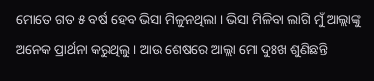ମୋତେ ଗତ ୫ ବର୍ଷ ହେବ ଭିସା ମିଳୁନଥିଲା । ଭିସା ମିଳିବା ଲାଗି ମୁଁ ଆଲ୍ଲାଙ୍କୁ ଅନେକ ପ୍ରାର୍ଥନା କରୁଥିଲୁ । ଆଉ ଶେଷରେ ଆଲ୍ଲା ମୋ ଦୁଃଖ ଶୁଣିଛନ୍ତି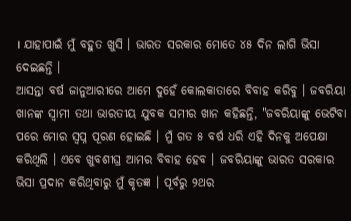। ଯାହାପାଇଁ ମୁଁ ବହୁତ ଖୁସି । ଭାରତ ସରକାର ମୋତେ ୪୫ ଦିନ ଲାଗି ଭିସା ଦେଇଛନ୍ତି ।
ଆସନ୍ତା ବର୍ଷ ଜାନୁଆରୀରେ ଆମେ ଦୁହେଁ କୋଲକାତାରେ ବିବାହ କରିବୁ । ଜବରିୟା ଖାନଙ୍କ ସ୍ବାମୀ ତଥା ଭାରତୀୟ ଯୁବକ ସମୀର ଖାନ କହିଛନ୍ତି, "ଜବରିୟାଙ୍କୁ ଭେଟିବା ପରେ ମୋର ସ୍ବପ୍ନ ପୂରଣ ହୋଇଛି । ମୁଁ ଗତ ୫ ବର୍ଷ ଧରି ଏହି ଦିନକୁ ଅପେକ୍ଷା କରିଥିଲି । ଏବେ ଖୁବଶୀଘ୍ର ଆମର ବିବାହ ହେବ । ଜବରିୟାଙ୍କୁ ଭାରତ ସରକାର ଭିସା ପ୍ରଦାନ କରିଥିବାରୁ ମୁଁ କୃତଜ୍ଞ । ପୂର୍ବରୁ ୨ଥର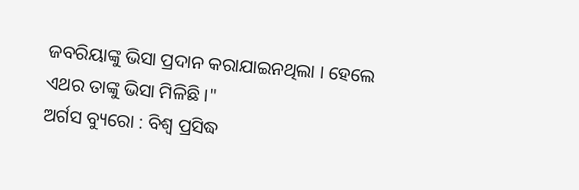ଜବରିୟାଙ୍କୁ ଭିସା ପ୍ରଦାନ କରାଯାଇନଥିଲା । ହେଲେ ଏଥର ତାଙ୍କୁ ଭିସା ମିଳିଛି ।"
ଅର୍ଗସ ବ୍ୟୁରୋ : ବିଶ୍ବ ପ୍ରସିଦ୍ଧ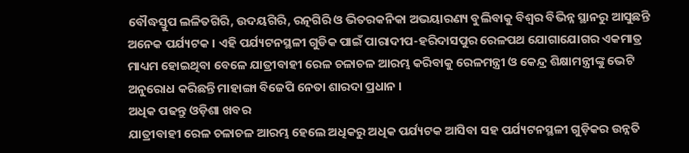ବୌଦ୍ଧସ୍ତୁପ ଲଳିତଗିରି, ଉଦୟଗିରି, ରତ୍ନଗିରି ଓ ଭିତରକନିକା ଅଭୟାରଣ୍ୟ ବୁଲିବାକୁ ବିଶ୍ବର ବିଭିନ୍ନ ସ୍ଥାନରୁ ଆସୁଛନ୍ତି ଅନେକ ପର୍ଯ୍ୟଟକ । ଏହି ପର୍ଯ୍ୟଟନସ୍ଥଳୀ ଗୁଡିକ ପାଇଁ ପାରାଦୀପ-ହରିଦାସପୁର ରେଳପଥ ଯୋଗାଯୋଗର ଏକମାତ୍ର ମାଧ୍ୟମ ହୋଇଥିବା ବେଳେ ଯାତ୍ରୀବାହୀ ରେଳ ଚଳାଚଳ ଆରମ୍ଭ କରିବାକୁ ରେଳମନ୍ତ୍ରୀ ଓ କେନ୍ଦ୍ର ଶିକ୍ଷାମନ୍ତ୍ରୀଙ୍କୁ ଭେଟି ଅନୁରୋଧ କରିଛନ୍ତି ମାହାଙ୍ଗା ବିଜେପି ନେତା ଶାରଦା ପ୍ରଧାନ ।
ଅଧିକ ପଢନ୍ତୁ ଓଡ଼ିଶା ଖବର
ଯାତ୍ରୀବାହୀ ରେଳ ଚଳାଚଳ ଆରମ୍ଭ ହେଲେ ଅଧିକରୁ ଅଧିକ ପର୍ଯ୍ୟଟକ ଆସିବା ସହ ପର୍ଯ୍ୟଟନସ୍ଥଳୀ ଗୁଡ଼ିକର ଉନ୍ନତି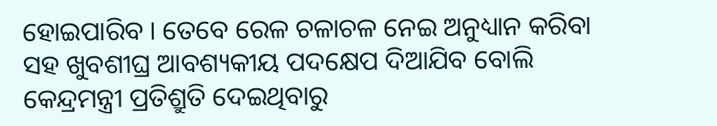ହୋଇପାରିବ । ତେବେ ରେଳ ଚଳାଚଳ ନେଇ ଅନୁଧ୍ୟାନ କରିବା ସହ ଖୁବଶୀଘ୍ର ଆବଶ୍ୟକୀୟ ପଦକ୍ଷେପ ଦିଆଯିବ ବୋଲି କେନ୍ଦ୍ରମନ୍ତ୍ରୀ ପ୍ରତିଶ୍ରୁତି ଦେଇଥିବାରୁ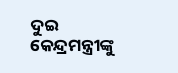ଦୁଇ କେନ୍ଦ୍ରମନ୍ତ୍ରୀଙ୍କୁ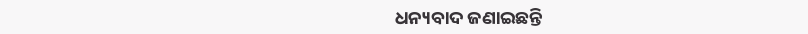ଧନ୍ୟବାଦ ଜଣାଇଛନ୍ତି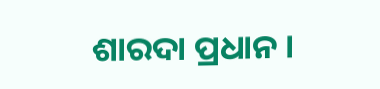ଶାରଦା ପ୍ରଧାନ ।